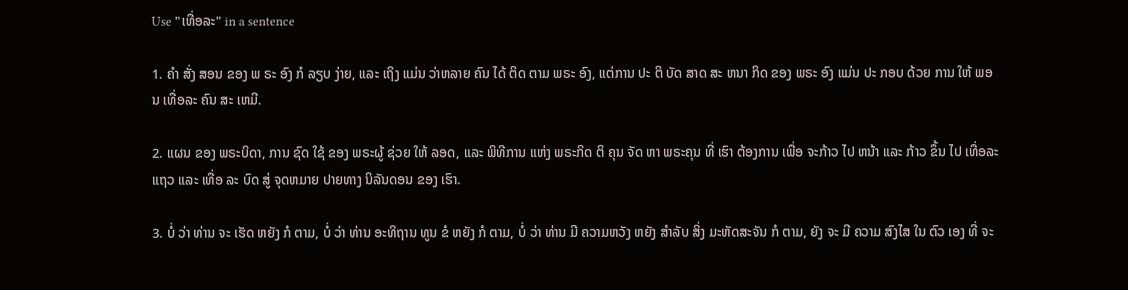Use "ເທື່ອລະ" in a sentence

1. ຄໍາ ສັ່ງ ສອນ ຂອງ ພ ຣະ ອົງ ກໍ ລຽບ ງ່າຍ, ແລະ ເຖິງ ແມ່ນ ວ່າຫລາຍ ຄົນ ໄດ້ ຕິດ ຕາມ ພຣະ ອົງ, ແຕ່ການ ປະ ຕິ ບັດ ສາດ ສະ ຫນາ ກິດ ຂອງ ພຣະ ອົງ ແມ່ນ ປະ ກອບ ດ້ວຍ ການ ໃຫ້ ພອນ ເທື່ອລະ ຄົນ ສະ ເຫມີ.

2. ແຜນ ຂອງ ພຣະບິດາ, ການ ຊົດ ໃຊ້ ຂອງ ພຣະຜູ້ ຊ່ວຍ ໃຫ້ ລອດ, ແລະ ພິທີການ ແຫ່ງ ພຣະກິດ ຕິ ຄຸນ ຈັດ ຫາ ພຣະຄຸນ ທີ່ ເຮົາ ຕ້ອງການ ເພື່ອ ຈະກ້າວ ໄປ ຫນ້າ ແລະ ກ້າວ ຂຶ້ນ ໄປ ເທື່ອລະ ແຖວ ແລະ ເທື່ອ ລະ ບົດ ສູ່ ຈຸດຫມາຍ ປາຍທາງ ນິລັນດອນ ຂອງ ເຮົາ.

3. ບໍ່ ວ່າ ທ່ານ ຈະ ເຮັດ ຫຍັງ ກໍ ຕາມ, ບໍ່ ວ່າ ທ່ານ ອະທິຖານ ທູນ ຂໍ ຫຍັງ ກໍ ຕາມ, ບໍ່ ວ່າ ທ່ານ ມີ ຄວາມຫວັງ ຫຍັງ ສໍາລັບ ສິ່ງ ມະຫັດສະຈັນ ກໍ ຕາມ, ຍັງ ຈະ ມີ ຄວາມ ສົງໄສ ໃນ ຕົວ ເອງ ທີ່ ຈະ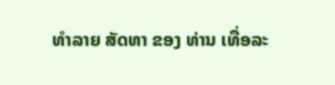ທໍາລາຍ ສັດທາ ຂອງ ທ່ານ ເທື່ອລະ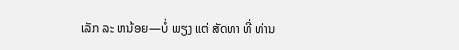ເລັກ ລະ ຫນ້ອຍ—ບໍ່ ພຽງ ແຕ່ ສັດທາ ທີ່ ທ່ານ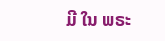ມີ ໃນ ພຣະ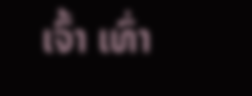ເຈົ້າ ເທົ່າ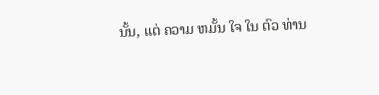ນັ້ນ, ແຕ່ ຄວາມ ຫມັ້ນ ໃຈ ໃນ ຕົວ ທ່ານ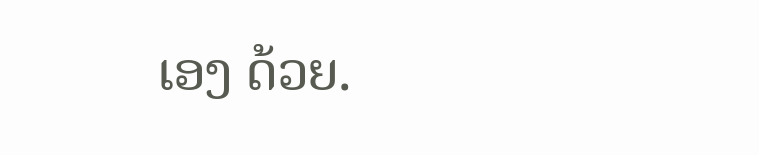ເອງ ດ້ວຍ.